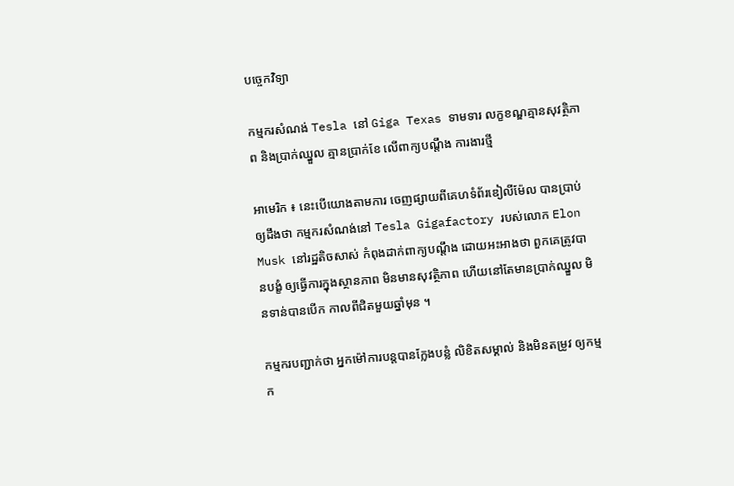បច្ចេកវិទ្យា

កម្មករសំណង់ Tesla នៅ Giga Texas ទាមទារ លក្ខខណ្ឌគ្មានសុវត្ថិភាព និងប្រាក់ឈ្នួល គ្មានប្រាក់ខែ លើពាក្យបណ្តឹង ការងារថ្មី

អាមេរិក ៖ នេះបើយោងតាមការ ចេញផ្សាយពីគេហទំព័រឌៀលីម៉ែល បានប្រាប់ឲ្យដឹងថា កម្មករសំណង់នៅ Tesla Gigafactory របស់លោក Elon Musk នៅរដ្ឋតិចសាស់ កំពុងដាក់ពាក្យបណ្តឹង ដោយអះអាងថា ពួកគេត្រូវបានបង្ខំ ឲ្យធ្វើការក្នុងស្ថានភាព មិនមានសុវត្ថិភាព ហើយនៅតែមានប្រាក់ឈ្នួល មិនទាន់បានបើក កាលពីជិតមួយឆ្នាំមុន ។

កម្មករបញ្ជាក់ថា អ្នកម៉ៅការបន្តបានក្លែងបន្លំ លិខិតសម្គាល់ និងមិនតម្រូវ ឲ្យកម្មក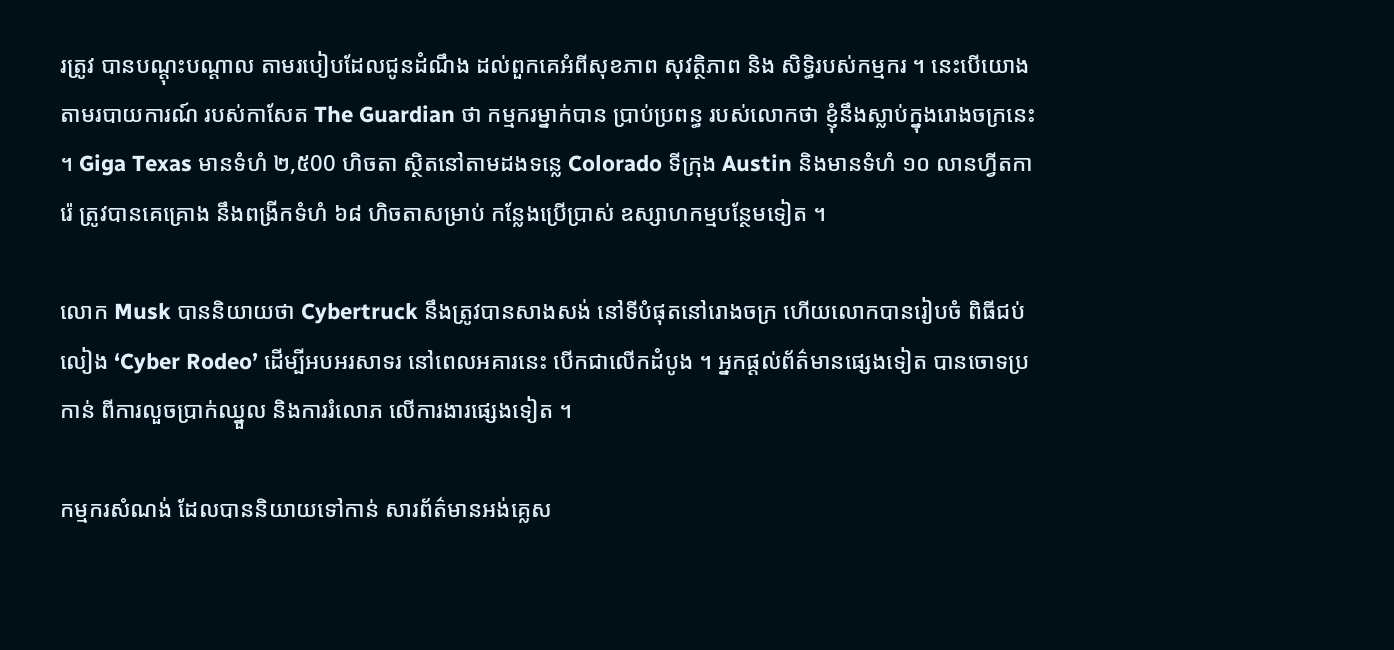រត្រូវ បានបណ្តុះបណ្តាល តាមរបៀបដែលជូនដំណឹង ដល់ពួកគេអំពីសុខភាព សុវត្ថិភាព និង សិទ្ធិរបស់កម្មករ ។ នេះបើយោងតាមរបាយការណ៍ របស់កាសែត The Guardian ថា កម្មករម្នាក់បាន ប្រាប់ប្រពន្ធ របស់លោកថា ខ្ញុំនឹងស្លាប់ក្នុងរោងចក្រនេះ ។ Giga Texas មានទំហំ ២,៥00 ហិចតា ស្ថិតនៅតាមដងទន្លេ Colorado ទីក្រុង Austin និងមានទំហំ ១០ លានហ្វីតការ៉េ ត្រូវបានគេគ្រោង នឹងពង្រីកទំហំ ៦៨ ហិចតាសម្រាប់ កន្លែងប្រើប្រាស់ ឧស្សាហកម្មបន្ថែមទៀត ។

លោក Musk បាននិយាយថា Cybertruck នឹងត្រូវបានសាងសង់ នៅទីបំផុតនៅរោងចក្រ ហើយលោកបានរៀបចំ ពិធីជប់លៀង ‘Cyber Rodeo’ ដើម្បីអបអរសាទរ នៅពេលអគារនេះ បើកជាលើកដំបូង ។ អ្នកផ្តល់ព័ត៌មានផ្សេងទៀត បានចោទប្រកាន់ ពីការលួចប្រាក់ឈ្នួល និងការរំលោភ លើការងារផ្សេងទៀត ។

កម្មករសំណង់ ដែលបាននិយាយទៅកាន់ សារព័ត៌មានអង់គ្លេស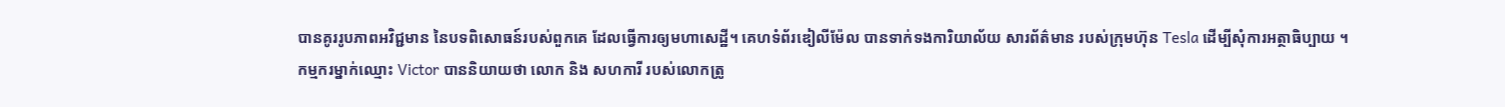បានគូររូបភាពអវិជ្ជមាន នៃបទពិសោធន៍របស់ពួកគេ ដែលធ្វើការឲ្យមហាសេដ្ឋី។ គេហទំព័រឌៀលីម៉ែល បានទាក់ទងការិយាល័យ សារព័ត៌មាន របស់ក្រុមហ៊ុន Tesla ដើម្បីសុំការអត្ថាធិប្បាយ ។
កម្មករម្នាក់ឈ្មោះ Victor បាននិយាយថា លោក និង សហការី របស់លោកត្រូ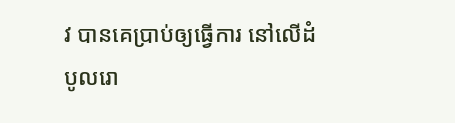វ បានគេប្រាប់ឲ្យធ្វើការ នៅលើដំបូលរោ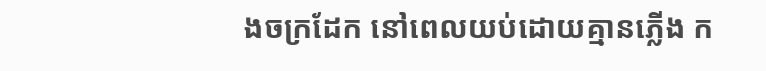ងចក្រដែក នៅពេលយប់ដោយគ្មានភ្លើង ក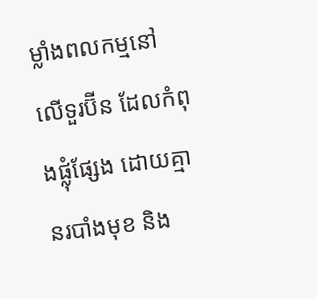ម្លាំងពលកម្មនៅលើទួរប៊ីន ដែលកំពុងផ្លុំផ្សែង ដោយគ្មានរបាំងមុខ និង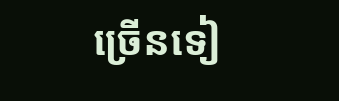ច្រើនទៀ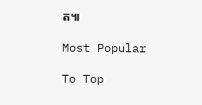ត៕

Most Popular

To Top